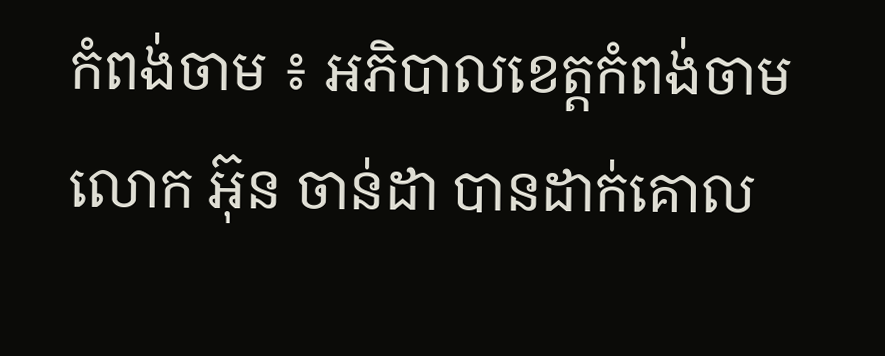កំពង់ចាម ៖ អភិបាលខេត្តកំពង់ចាម លោក អ៊ុន ចាន់ដា បានដាក់គោល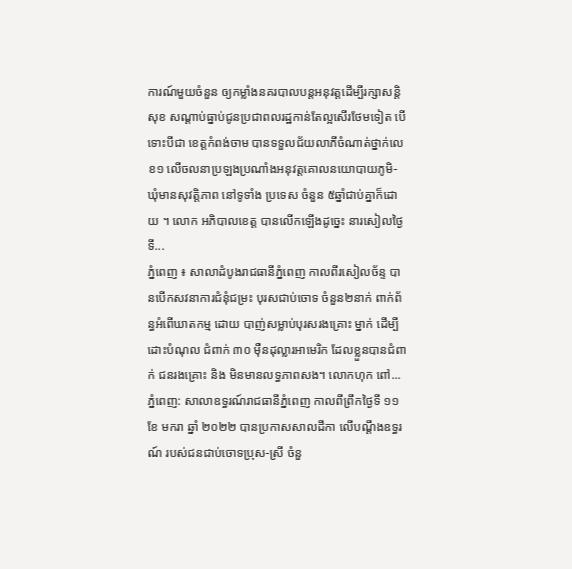ការណ៍មួយចំនួន ឲ្យកម្លាំងនគរបាលបន្តអនុវត្តដើម្បីរក្សាសន្តិសុខ សណ្តាប់ធ្នាប់ជូនប្រជាពលរដ្ឋកាន់តែល្អសើរថែមទៀត បើទោះបីជា ខេត្តកំពង់ចាម បានទទួលជ័យលាភីចំណាត់ថ្នាក់លេខ១ លើចលនាប្រឡងប្រណាំងអនុវត្តគោលនយោបាយភូមិ-ឃុំមានសុវត្តិភាព នៅទូទាំង ប្រទេស ចំនួន ៥ឆ្នាំជាប់គ្នាក៏ដោយ ។ លោក អភិបាលខេត្ត បានលើកឡើងដូច្នេះ នារសៀលថ្ងៃទី...
ភ្នំពេញ ៖ សាលាដំបូងរាជធានីភ្នំពេញ កាលពីរសៀលច័ន្ទ បានបើកសវនាការជំនុំជម្រះ បុរសជាប់ចោទ ចំនួន២នាក់ ពាក់ព័ន្ធអំពើឃាតកម្ម ដោយ បាញ់សម្លាប់បុរសរងគ្រោះ ម្នាក់ ដើម្បី ដោះបំណុល ជំពាក់ ៣០ ម៉ឺនដុល្លារអាមេរិក ដែលខ្លួនបានជំពាក់ ជនរងគ្រោះ និង មិនមានលទ្ធភាពសង។ លោកហុក ពៅ...
ភ្នំពេញ: សាលាឧទ្ធរណ៍រាជធានីភ្នំពេញ កាលពីព្រឹកថ្ងៃទី ១១ ខែ មករា ឆ្នាំ ២០២២ បានប្រកាសសាលដីកា លើបណ្តឹងឧទ្ធរណ៍ របស់ជនជាប់ចោទប្រុស-ស្រី ចំនួ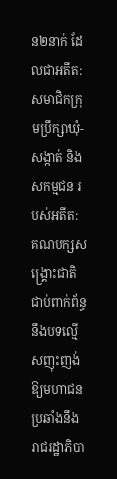ន២នាក់ ដែលជាអតីត: សមាជិកក្រុមប្រឹក្សាឃុំ-សង្កាត់ និង សកម្មជន របស់អតីត: គណបក្សសង្គ្រោះជាតិ ជាប់ពាក់ព័ន្ធនឹងបទល្មើសញុះញង់ឱ្យមហាជន ប្រឆាំងនឹងរាជរដ្ឋាភិបា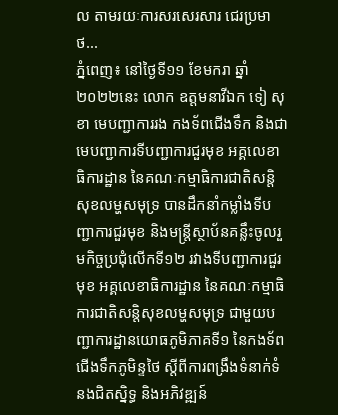ល តាមរយៈការសរសេរសារ ជេរប្រមាថ...
ភ្នំពេញ៖ នៅថ្ងៃទី១១ ខែមករា ឆ្នាំ២០២២នេះ លោក ឧត្តមនាវីឯក ទៀ សុខា មេបញ្ជាការរង កងទ័ពជើងទឹក និងជាមេបញ្ជាការទីបញ្ជាការជួរមុខ អគ្គលេខាធិការដ្ឋាន នៃគណៈកម្មាធិការជាតិសន្តិសុខលម្ហសមុទ្រ បានដឹកនាំកម្លាំងទីបញ្ជាការជួរមុខ និងមន្ត្រីស្ថាប័នគន្លឹះចូលរួមកិច្ចប្រជុំលើកទី១២ រវាងទីបញ្ជាការជួរមុខ អគ្គលេខាធិការដ្ឋាន នៃគណៈកម្មាធិការជាតិសន្តិសុខលម្ហសមុទ្រ ជាមួយបញ្ជាការដ្ឋានយោធភូមិភាគទី១ នៃកងទ័ពជើងទឹកភូមិន្ទថៃ ស្តីពីការពង្រឹងទំនាក់ទំនងជិតស្និទ្ធ និងអភិវឌ្ឍន៍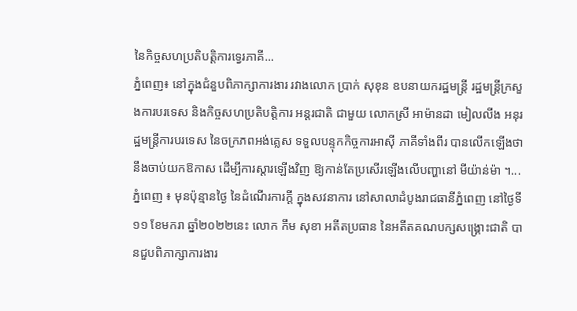នៃកិច្ចសហប្រតិបត្តិការទ្វេរភាគី...
ភ្នំពេញ៖ នៅក្នុងជំនួបពិភាក្សាការងារ រវាងលោក ប្រាក់ សុខុន ឧបនាយករដ្ឋមន្រ្តី រដ្ឋមន្រ្តីក្រសួងការបរទេស និងកិច្ចសហប្រតិបត្តិការ អន្តរជាតិ ជាមួយ លោកស្រី អាម៉ានដា មៀលលីង អនុរដ្ឋមន្រ្ដីការបរទេស នៃចក្រភពអង់គ្លេស ទទួលបន្ទុកកិច្ចការអាស៊ី ភាគីទាំងពីរ បានលើកឡើងថានឹងចាប់យកឱកាស ដើម្បីការស្តារឡើងវិញ ឱ្យកាន់តែប្រសើរឡើងលើបញ្ហានៅ មីយ៉ាន់ម៉ា ។...
ភ្នំពេញ ៖ មុនប៉ុន្មានថ្ងៃ នៃដំណើរការក្ដី ក្នុងសវនាការ នៅសាលាដំបូងរាជធានីភ្នំពេញ នៅថ្ងៃទី១១ ខែមករា ឆ្នាំ២០២២នេះ លោក កឹម សុខា អតីតប្រធាន នៃអតីតគណបក្សសង្គ្រោះជាតិ បានជួបពិភាក្សាការងារ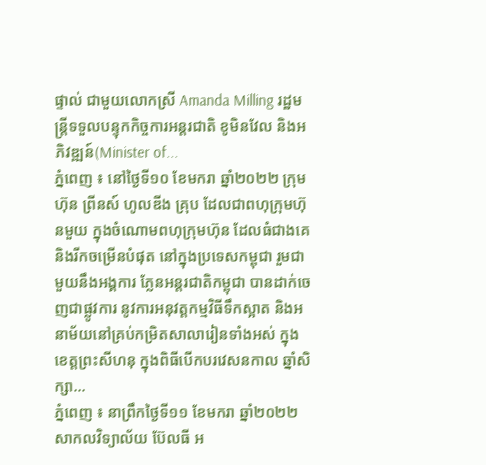ផ្ទាល់ ជាមួយលោកស្រី Amanda Milling រដ្ឋមន្ត្រីទទួលបន្ទុកកិច្ចការអន្តរជាតិ ខូមិនវែល និងអភិវឌ្ឍន៍(Minister of...
ភ្នំពេញ ៖ នៅថ្ងៃទី១០ ខែមករា ឆ្នាំ២០២២ ក្រុមហ៊ុន ព្រីនស៍ ហូលឌីង គ្រុប ដែលជាពហុក្រុមហ៊ុនមួយ ក្នុងចំណោមពហុក្រុមហ៊ុន ដែលធំជាងគេ និងរីកចម្រើនបំផុត នៅក្នុងប្រទេសកម្ពុជា រួមជាមួយនឹងអង្គការ ភ្លែនអន្តរជាតិកម្ពុជា បានដាក់ចេញជាផ្លូវការ នូវការអនុវត្តកម្មវិធីទឹកស្អាត និងអនាម័យនៅគ្រប់កម្រិតសាលារៀនទាំងអស់ ក្នុងខេត្តព្រះសីហនុ ក្នុងពិធីបើកបរវេសនកាល ឆ្នាំសិក្សា...
ភ្នំពេញ ៖ នាព្រឹកថ្ងៃទី១១ ខែមករា ឆ្នាំ២០២២ សាកលវិទ្យាល័យ ប៊ែលធី អ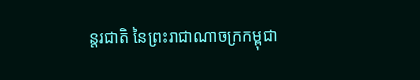ន្តរជាតិ នៃព្រះរាជាណាចក្រកម្ពុជា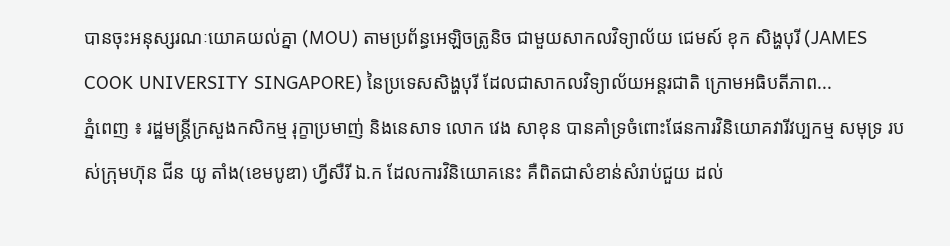បានចុះអនុស្សរណៈយោគយល់គ្នា (MOU) តាមប្រព័ន្ធអេឡិចត្រូនិច ជាមួយសាកលវិទ្យាល័យ ជេមស៍ ខុក សិង្ហបុរី (JAMES COOK UNIVERSITY SINGAPORE) នៃប្រទេសសិង្ហបុរី ដែលជាសាកលវិទ្យាល័យអន្តរជាតិ ក្រោមអធិបតីភាព...
ភ្នំពេញ ៖ រដ្ឋមន្ត្រីក្រសួងកសិកម្ម រុក្ខាប្រមាញ់ និងនេសាទ លោក វេង សាខុន បានគាំទ្រចំពោះផែនការវិនិយោគវារីវប្បកម្ម សមុទ្រ របស់ក្រុមហ៊ុន ជីន យូ តាំង(ខេមបូឌា) ហ្វីសឺរី ឯ.ក ដែលការវិនិយោគនេះ គឺពិតជាសំខាន់សំរាប់ជួយ ដល់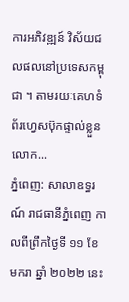ការអភិវឌ្ឍន៍ វិស័យជលផលនៅប្រទេសកម្ពុជា ។ តាមរយៈគេហទំព័រហ្វេសប៊ុកផ្ទាល់ខ្លួនលោក...
ភ្នំពេញ: សាលាឧទ្ធរណ៍ រាជធានីភ្នំពេញ កាលពីព្រឹកថ្ងៃទី ១១ ខែ មករា ឆ្នាំ ២០២២ នេះ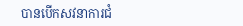បានបើកសវនាការជំ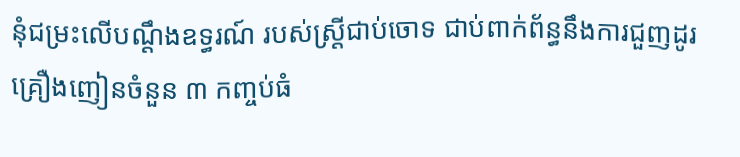នុំជម្រះលើបណ្ដឹងឧទ្ធរណ៍ របស់ស្រី្តជាប់ចោទ ជាប់ពាក់ព័ន្ធនឹងការជួញដូរគ្រឿងញៀនចំនួន ៣ កញ្ចប់ធំ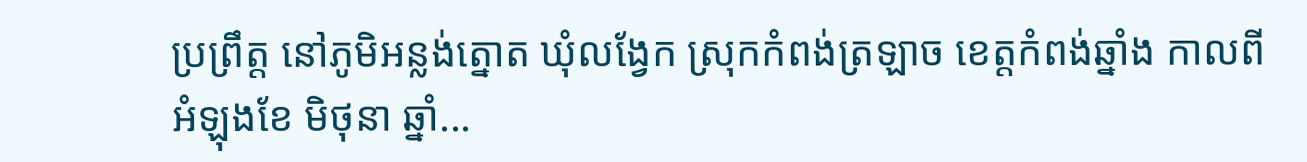ប្រព្រឹត្ត នៅភូមិអន្លង់ត្នោត ឃុំលង្វែក ស្រុកកំពង់ត្រឡាច ខេត្តកំពង់ឆ្នាំង កាលពីអំឡុងខែ មិថុនា ឆ្នាំ...